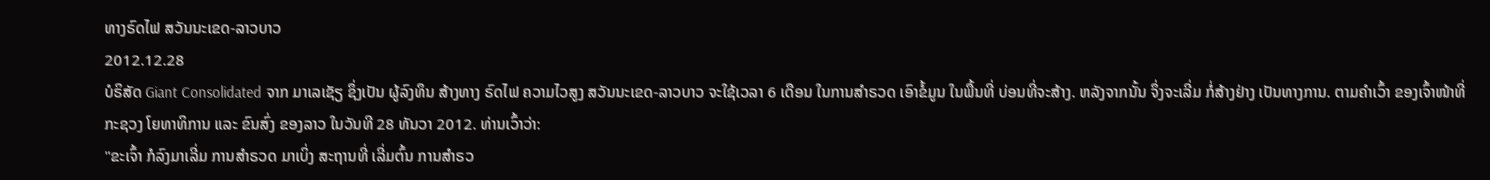ທາງຣົດໄຟ ສວັນນະເຂດ-ລາວບາວ
2012.12.28
ບໍຣິສັດ Giant Consolidated ຈາກ ມາເລເຊັຽ ຊຶ່ງເປັນ ຜູ້ລົງທຶນ ສ້າງທາງ ຣົດໄຟ ຄວາມໄວສູງ ສວັນນະເຂດ-ລາວບາວ ຈະໃຊ້ເວລາ 6 ເດືອນ ໃນການສໍາຣວດ ເອົາຂໍ້ມູນ ໃນພື້ນທີ່ ບ່ອນທີ່ຈະສ້າງ. ຫລັງຈາກນັ້ນ ຈຶ່ງຈະເລີ່ມ ກໍ່ສ້າງຢ່າງ ເປັນທາງການ. ຕາມຄໍາເວົ້າ ຂອງເຈົ້າໜ້າທີ່ ກະຊວງ ໂຍທາທິການ ແລະ ຂົນສົ່ງ ຂອງລາວ ໃນວັນທີ 28 ທັນວາ 2012. ທ່ານເວົ້າວ່າ:
"ຂະເຈົ້າ ກໍລົງມາເລີ່ມ ການສໍາຣວດ ມາເບິ່ງ ສະຖານທີ່ ເລີ່ມຕົ້ນ ການສໍາຣວ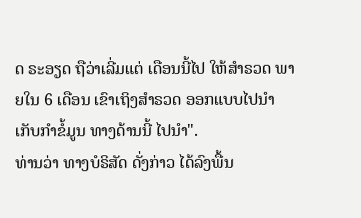ດ ຣະອຽດ ຖືວ່າເລີ່ມແຕ່ ເດືອນນີ້ໄປ ໃຫ້ສໍາຣວດ ພາຍໃນ 6 ເດືອນ ເຂົາເຖິງສໍາຣວດ ອອກແບບໄປນໍາ ເກັບກໍາຂໍ້ມູນ ທາງດ້ານນີ້ ໄປນໍາ".
ທ່ານວ່າ ທາງບໍຣິສັດ ດັ່ງກ່າວ ໄດ້ລົງພື້ນ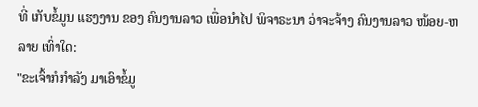ທີ່ ເກັບຂໍ້ມູນ ແຮງງານ ຂອງ ຄົນງານລາວ ເພື່ອນໍາໄປ ພິຈາຣະນາ ວ່າຈະຈ້າງ ຄົນງານລາວ ໜ້ອຍ-ຫລາຍ ເທົ່າໃດ:
"ຂະເຈົ້າກໍກໍາລັງ ມາເອົາຂໍ້ມູ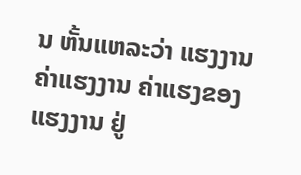ນ ຫັ້ນແຫລະວ່າ ແຮງງານ ຄ່າແຮງງານ ຄ່າແຮງຂອງ ແຮງງານ ຢູ່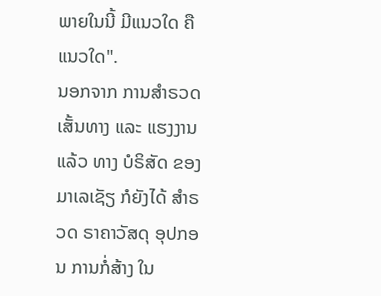ພາຍໃນນີ້ ມີແນວໃດ ຄືແນວໃດ".
ນອກຈາກ ການສໍາຣວດ ເສັ້ນທາງ ແລະ ແຮງງານແລ້ວ ທາງ ບໍຣິສັດ ຂອງ ມາເລເຊັຽ ກໍຍັງໄດ້ ສໍາຣວດ ຣາຄາວັສດຸ ອຸປກອນ ການກໍ່ສ້າງ ໃນ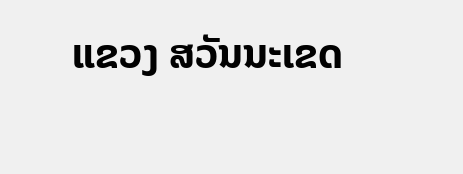ແຂວງ ສວັນນະເຂດ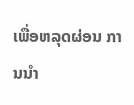ເພື່ອຫລຸດຜ່ອນ ການນໍາ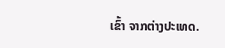ເຂົ້າ ຈາກຕ່າງປະເທດ.